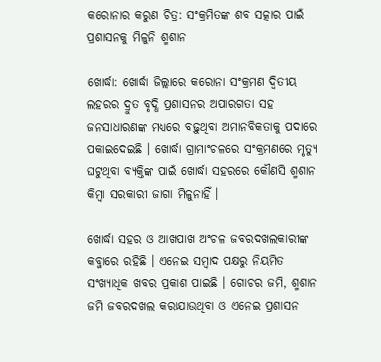କରୋନାର କରୁଣ ଚିତ୍ର: ସଂକ୍ରମିତଙ୍କ ଶବ ସତ୍କାର ପାଇଁ ପ୍ରଶାସନକୁ ମିଳୁନି ଶ୍ମଶାନ

ଖୋର୍ଦ୍ଧା: ଖୋର୍ଦ୍ଧା ଜିଲ୍ଲାରେ କରୋନା ସଂକ୍ରମଣ ଦ୍ୱିତୀୟ ଲହରର ଦ୍ରୁତ ବୃଦ୍ଧି ପ୍ରଶାସନର ଅପାରଗତା ସହ ଜନସାଧାରଣଙ୍କ ମଧ୍ୟରେ ବଢ଼ୁଥିବା ଅମାନବିକତାକୁ ପଦାରେ ପକାଇଦେଇଛି । ଖୋର୍ଦ୍ଧା ଗ୍ରାମାଂଚଳରେ ସଂକ୍ରମଣରେ ମୃତ୍ୟୁ ଘଟୁଥିବା ବ୍ୟକ୍ତିଙ୍କ ପାଇଁ ଖୋର୍ଦ୍ଧା ସହରରେ କୌଣସି ଶ୍ମଶାନ କିମ୍ବା ସରକାରୀ ଜାଗା ମିଳୁନାହିଁ ।

ଖୋର୍ଦ୍ଧା ସହର ଓ ଆଖପାଖ ଅଂଚଳ ଜବରଦଖଲକାରୀଙ୍କ କବ୍ଜାରେ ରହିଛି । ଏନେଇ ସମ୍ବାଦ ପକ୍ଷରୁ ନିୟମିତ ସଂଖ୍ୟାଧିକ ଖବର ପ୍ରକାଶ ପାଇଛି । ଗୋଚର ଜମି, ଶ୍ମଶାନ ଜମି ଜବରଦଖଲ କରାଯାଉଥିବା ଓ ଏନେଇ ପ୍ରଶାସନ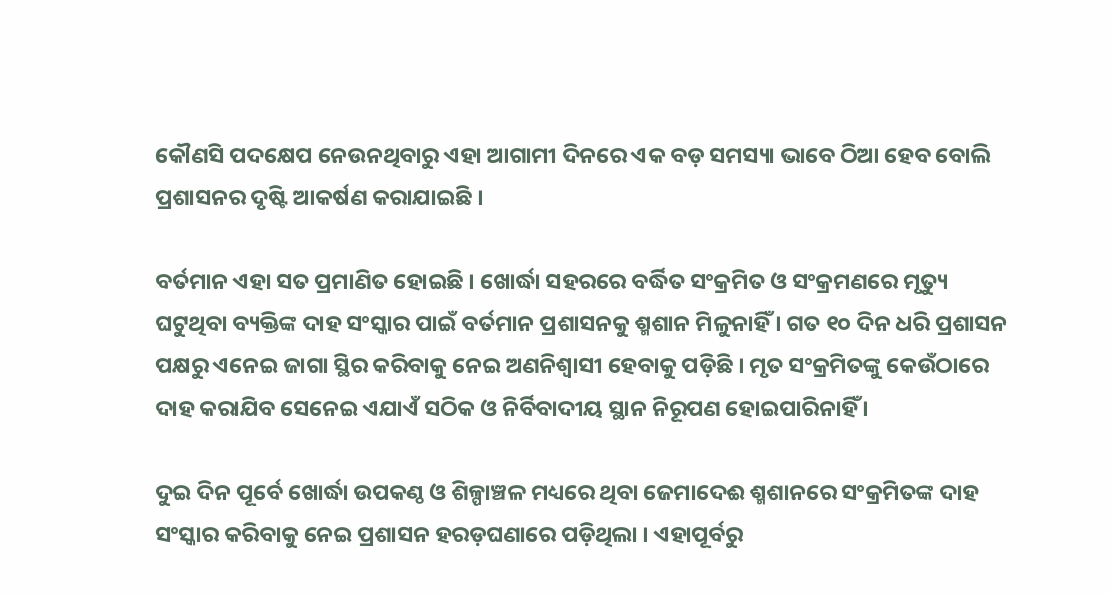କୌଣସି ପଦକ୍ଷେପ ନେଉନଥିବାରୁ ଏହା ଆଗାମୀ ଦିନରେ ଏକ ବଡ଼ ସମସ୍ୟା ଭାବେ ଠିଆ ହେବ ବୋଲି ପ୍ରଶାସନର ଦୃଷ୍ଟି ଆକର୍ଷଣ କରାଯାଇଛି ।

ବର୍ତମାନ ଏହା ସତ ପ୍ରମାଣିତ ହୋଇଛି । ଖୋର୍ଦ୍ଧା ସହରରେ ବର୍ଦ୍ଧିତ ସଂକ୍ରମିତ ଓ ସଂକ୍ରମଣରେ ମୃତ୍ୟୁ ଘଟୁଥିବା ବ୍ୟକ୍ତିଙ୍କ ଦାହ ସଂସ୍କାର ପାଇଁ ବର୍ତମାନ ପ୍ରଶାସନକୁ ଶ୍ମଶାନ ମିଳୁନାହିଁ । ଗତ ୧୦ ଦିନ ଧରି ପ୍ରଶାସନ ପକ୍ଷରୁ ଏନେଇ ଜାଗା ସ୍ଥିର କରିବାକୁ ନେଇ ଅଣନିଶ୍ୱାସୀ ହେବାକୁ ପଡ଼ିଛି । ମୃତ ସଂକ୍ରମିତଙ୍କୁ କେଉଁଠାରେ ଦାହ କରାଯିବ ସେନେଇ ଏଯାଏଁ ସଠିକ ଓ ନିର୍ବିବାଦୀୟ ସ୍ଥାନ ନିରୂପଣ ହୋଇପାରିନାହିଁ ।

ଦୁଇ ଦିନ ପୂର୍ବେ ଖୋର୍ଦ୍ଧା ଉପକଣ୍ଠ ଓ ଶିଳ୍ପାଞ୍ଚଳ ମଧ୍ୟରେ ଥିବା ଜେମାଦେଈ ଶ୍ମଶାନରେ ସଂକ୍ରମିତଙ୍କ ଦାହ ସଂସ୍କାର କରିବାକୁ ନେଇ ପ୍ରଶାସନ ହରଡ଼ଘଣାରେ ପଡ଼ିଥିଲା । ଏହାପୂର୍ବରୁ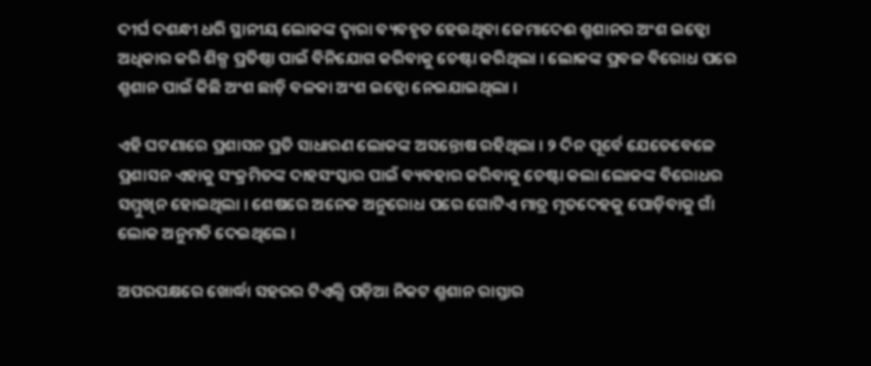ଦୀର୍ଘ ଦଶନ୍ଧୀ ଧରି ସ୍ଥାନୀୟ ଲୋକଙ୍କ ଦ୍ୱାରା ବ୍ୟବହୃତ ହେଉଥିବା ଜେମାଦେଈ ଶ୍ମଶାନର ଅଂଶ ଇଡ୍କୋ ଅଧିକାର କରି ଶିଳ୍ପ ପ୍ରତିଷ୍ଠା ପାଇଁ ବିନିଯୋଗ କରିବାକୁ ଚେଷ୍ଟା କରିଥିଲା । ଲୋକଙ୍କ ପ୍ରବଳ ବିରୋଧ ପରେ ଶ୍ମଶାନ ପାଇଁ କିଛି ଅଂଶ ଛାଡ଼ି ବଳକା ଅଂଶ ଇଡ୍କୋ ନେଇଯାଇଥିଲା ।

ଏହି ଘଟଣାରେ ପ୍ରଶାସନ ପ୍ରତି ସାଧାରଣ ଲୋକଙ୍କ ଅସନ୍ତୋଷ ରହିଥିଲା । ୨ ଦିନ ପୂର୍ବେ ଯେତେବେଳେ ପ୍ରଶାସନ ଏହାକୁ ସଂକ୍ରମିତଙ୍କ ଦାହସଂସ୍କାର ପାଇଁ ବ୍ୟବହାର କରିବାକୁ ଚେଷ୍ଟା କଲା ଲୋକଙ୍କ ବିରୋଧର ସମ୍ମୁଖିନ ହୋଇଥିଲା । ଶେଷରେ ଅନେକ ଅନୁରୋଧ ପରେ ଗୋଟିଏ ମାତ୍ର ମୃତଦେହକୁ ପୋଡ଼ିବାକୁ ଗାଁ ଲୋକ ଅନୁମତି ଦେଇଥିଲେ ।

ଅପରପକ୍ଷରେ ଖୋର୍ଦ୍ଧା ସହରର ଟିଏଲ୍ସି ପଡ଼ିଆ ନିକଟ ଶ୍ମଶାନ ରାସ୍ତାର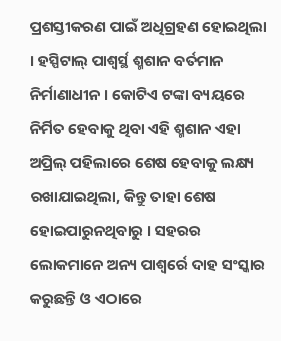ପ୍ରଶସ୍ତୀକରଣ ପାଇଁ ଅଧିଗ୍ରହଣ ହୋଇଥିଲା । ହସ୍ପିଟାଲ୍ ପାଶ୍ୱର୍ସ୍ଥ ଶ୍ମଶାନ ବର୍ତମାନ ନିର୍ମାଣାଧୀନ । କୋଟିଏ ଟଙ୍କା ବ୍ୟୟରେ ନିର୍ମିତ ହେବାକୁ ଥିବା ଏହି ଶ୍ମଶାନ ଏହା ଅପ୍ରିଲ୍ ପହିଲାରେ ଶେଷ ହେବାକୁ ଲକ୍ଷ୍ୟ ରଖାଯାଇଥିଲା, କିନ୍ତୁ ତାହା ଶେଷ ହୋଇପାରୁନଥିବାରୁ । ସହରର ଲୋକମାନେ ଅନ୍ୟ ପାଶ୍ୱର୍ରେ ଦାହ ସଂସ୍କାର କରୁଛନ୍ତି ଓ ଏଠାରେ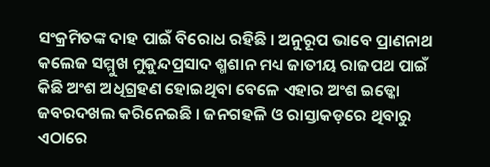ସଂକ୍ରମିତଙ୍କ ଦାହ ପାଇଁ ବିରୋଧ ରହିଛି । ଅନୁରୂପ ଭାବେ ପ୍ରାଣନାଥ କଲେଜ ସମ୍ମୁଖ ମୁକୁନ୍ଦପ୍ରସାଦ ଶ୍ମଶାନ ମଧ୍ୟ ଜାତୀୟ ରାଜପଥ ପାଇଁ କିଛି ଅଂଶ ଅଧିଗ୍ରହଣ ହୋଇଥିବା ବେଳେ ଏହାର ଅଂଶ ଇଡ୍କୋ ଜବରଦଖଲ କରିନେଇଛି । ଜନଗହଳି ଓ ରାସ୍ତାକଡ଼ରେ ଥିବାରୁ ଏଠାରେ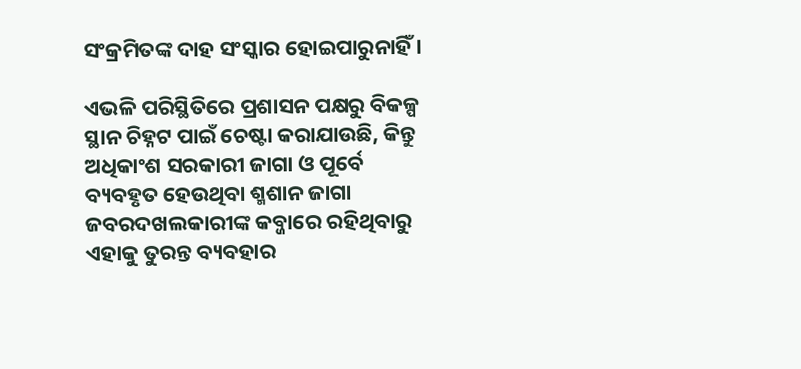ସଂକ୍ରମିତଙ୍କ ଦାହ ସଂସ୍କାର ହୋଇପାରୁନାହିଁ ।

ଏଭଳି ପରିସ୍ଥିତିରେ ପ୍ରଶାସନ ପକ୍ଷରୁ ବିକଳ୍ପ ସ୍ଥାନ ଚିହ୍ନଟ ପାଇଁ ଚେଷ୍ଟା କରାଯାଉଛି, କିନ୍ତୁ ଅଧିକାଂଶ ସରକାରୀ ଜାଗା ଓ ପୂର୍ବେ ବ୍ୟବହୃତ ହେଉଥିବା ଶ୍ମଶାନ ଜାଗା ଜବରଦଖଲକାରୀଙ୍କ କବ୍ଜାରେ ରହିଥିବାରୁ ଏହାକୁ ତୁରନ୍ତ ବ୍ୟବହାର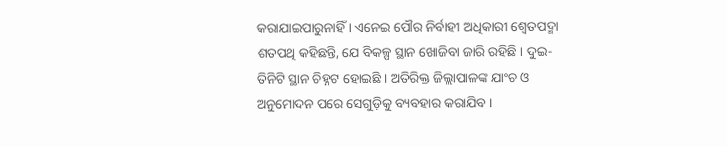କରାଯାଇପାରୁନାହିଁ । ଏନେଇ ପୌର ନିର୍ବାହୀ ଅଧିକାରୀ ଶ୍ୱେତପଦ୍ମା ଶତପଥି କହିଛନ୍ତି, ଯେ ବିକଳ୍ପ ସ୍ଥାନ ଖୋଜିବା ଜାରି ରହିଛି । ଦୁଇ-ତିନିଟି ସ୍ଥାନ ଚିହ୍ନଟ ହୋଇଛି । ଅତିରିକ୍ତ ଜିଲ୍ଲାପାଳଙ୍କ ଯାଂଚ ଓ ଅନୁମୋଦନ ପରେ ସେଗୁଡ଼ିକୁ ବ୍ୟବହାର କରାଯିବ ।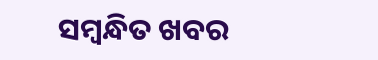ସମ୍ବନ୍ଧିତ ଖବର